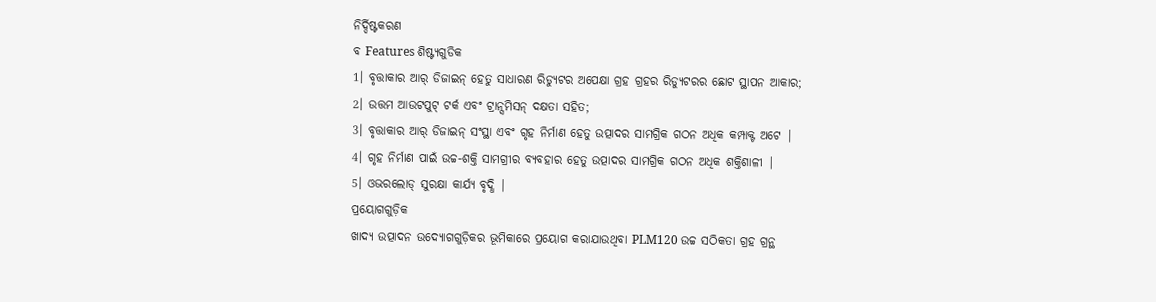ନିର୍ଦ୍ଦିଷ୍ଟକରଣ
ବ Features ଶିଷ୍ଟ୍ୟଗୁଡିକ
1। ବୃତ୍ତାକାର ଆର୍ ଡିଜାଇନ୍ ହେତୁ ସାଧାରଣ ରିଡ୍ୟୁଟର ଅପେକ୍ଷା ଗ୍ରହ ଗ୍ରହର ରିଡ୍ୟୁଟରର ଛୋଟ ସ୍ଥାପନ ଆକାର;
2। ଉତ୍ତମ ଆଉଟପୁଟ୍ ଟର୍କ ଏବଂ ଟ୍ରାନ୍ସମିସନ୍ ଦକ୍ଷତା ସହିତ;
3। ବୃତ୍ତାକାର ଆର୍ ଡିଜାଇନ୍ ସଂସ୍ଥା ଏବଂ ଗୃହ ନିର୍ମାଣ ହେତୁ ଉତ୍ପାଦର ସାମଗ୍ରିକ ଗଠନ ଅଧିକ କମ୍ପାକ୍ଟ ଅଟେ |
4। ଗୃହ ନିର୍ମାଣ ପାଇଁ ଉଚ୍ଚ-ଶକ୍ତି ସାମଗ୍ରୀର ବ୍ୟବହାର ହେତୁ ଉତ୍ପାଦର ସାମଗ୍ରିକ ଗଠନ ଅଧିକ ଶକ୍ତିଶାଳୀ |
5। ଓଭରଲୋଡ୍ ସୁରକ୍ଷା କାର୍ଯ୍ୟ ବୃଦ୍ଧି |
ପ୍ରୟୋଗଗୁଡ଼ିକ
ଖାଦ୍ୟ ଉତ୍ପାଦନ ଉଦ୍ୟୋଗଗୁଡ଼ିକର ଭୂମିକାରେ ପ୍ରୟୋଗ କରାଯାଉଥିବା PLM120 ଉଚ୍ଚ ସଠିକତା ଗ୍ରହ ଗ୍ରନ୍ଥ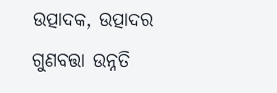ଉତ୍ପାଦକ, ଉତ୍ପାଦର ଗୁଣବତ୍ତା ଉନ୍ନତି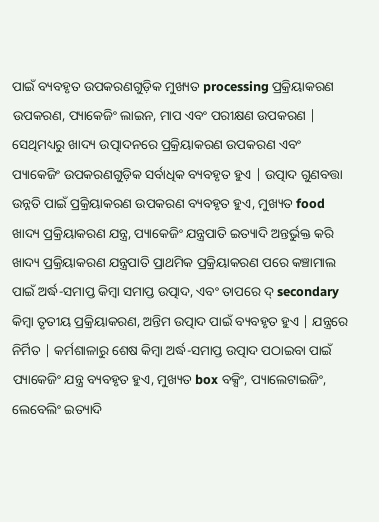ପାଇଁ ବ୍ୟବହୃତ ଉପକରଣଗୁଡ଼ିକ ମୁଖ୍ୟତ processing ପ୍ରକ୍ରିୟାକରଣ ଉପକରଣ, ପ୍ୟାକେଜିଂ ଲାଇନ, ମାପ ଏବଂ ପରୀକ୍ଷଣ ଉପକରଣ | ସେଥିମଧ୍ୟରୁ ଖାଦ୍ୟ ଉତ୍ପାଦନରେ ପ୍ରକ୍ରିୟାକରଣ ଉପକରଣ ଏବଂ ପ୍ୟାକେଜିଂ ଉପକରଣଗୁଡ଼ିକ ସର୍ବାଧିକ ବ୍ୟବହୃତ ହୁଏ | ଉତ୍ପାଦ ଗୁଣବତ୍ତା ଉନ୍ନତି ପାଇଁ ପ୍ରକ୍ରିୟାକରଣ ଉପକରଣ ବ୍ୟବହୃତ ହୁଏ, ମୁଖ୍ୟତ food ଖାଦ୍ୟ ପ୍ରକ୍ରିୟାକରଣ ଯନ୍ତ୍ର, ପ୍ୟାକେଜିଂ ଯନ୍ତ୍ରପାତି ଇତ୍ୟାଦି ଅନ୍ତର୍ଭୁକ୍ତ କରି ଖାଦ୍ୟ ପ୍ରକ୍ରିୟାକରଣ ଯନ୍ତ୍ରପାତି ପ୍ରାଥମିକ ପ୍ରକ୍ରିୟାକରଣ ପରେ କଞ୍ଚାମାଲ ପାଇଁ ଅର୍ଦ୍ଧ-ସମାପ୍ତ କିମ୍ବା ସମାପ୍ତ ଉତ୍ପାଦ, ଏବଂ ତାପରେ ଦ୍ secondary କିମ୍ବା ତୃତୀୟ ପ୍ରକ୍ରିୟାକରଣ, ଅନ୍ତିମ ଉତ୍ପାଦ ପାଇଁ ବ୍ୟବହୃତ ହୁଏ | ଯନ୍ତ୍ରରେ ନିର୍ମିତ | କର୍ମଶାଳାରୁ ଶେଷ କିମ୍ବା ଅର୍ଦ୍ଧ-ସମାପ୍ତ ଉତ୍ପାଦ ପଠାଇବା ପାଇଁ ପ୍ୟାକେଜିଂ ଯନ୍ତ୍ର ବ୍ୟବହୃତ ହୁଏ, ମୁଖ୍ୟତ box ବକ୍ସିଂ, ପ୍ୟାଲେଟାଇଜିଂ, ଲେବେଲିଂ ଇତ୍ୟାଦି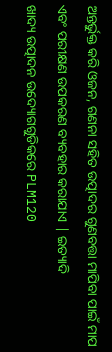ଅନ୍ତର୍ଭୁକ୍ତ କରି ଓଜନ, ଗଣନା ସହିତ ଉତ୍ପାଦର ଗୁଣବତ୍ତା ମାପିବା ପାଇଁ ମାପ ଏବଂ ପରୀକ୍ଷଣ ଉପକରଣ ବ୍ୟବହାର କରାଯାଏ | ଇତ୍ୟାଦି
ଖାଦ୍ୟ ଉତ୍ପାଦନ ଉଦ୍ୟୋଗଗୁଡିକରେ PLM120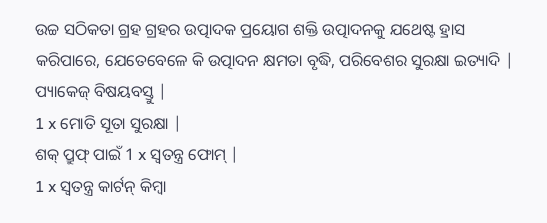ଉଚ୍ଚ ସଠିକତା ଗ୍ରହ ଗ୍ରହର ଉତ୍ପାଦକ ପ୍ରୟୋଗ ଶକ୍ତି ଉତ୍ପାଦନକୁ ଯଥେଷ୍ଟ ହ୍ରାସ କରିପାରେ, ଯେତେବେଳେ କି ଉତ୍ପାଦନ କ୍ଷମତା ବୃଦ୍ଧି, ପରିବେଶର ସୁରକ୍ଷା ଇତ୍ୟାଦି |
ପ୍ୟାକେଜ୍ ବିଷୟବସ୍ତୁ |
1 x ମୋତି ସୂତା ସୁରକ୍ଷା |
ଶକ୍ ପ୍ରୁଫ୍ ପାଇଁ 1 x ସ୍ୱତନ୍ତ୍ର ଫୋମ୍ |
1 x ସ୍ୱତନ୍ତ୍ର କାର୍ଟନ୍ କିମ୍ବା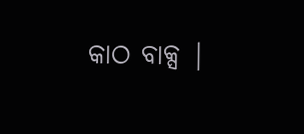କାଠ ବାକ୍ସ |